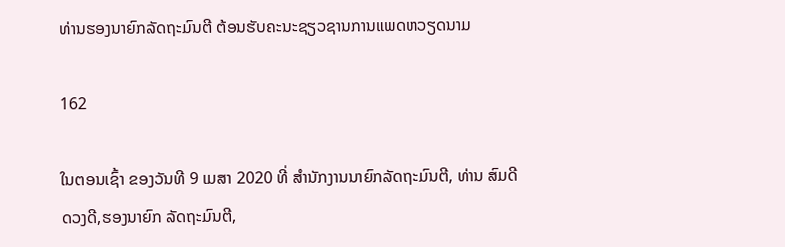ທ່ານຮອງນາຍົກລັດຖະມົນຕີ ຕ້ອນຮັບຄະນະຊຽວຊານການແພດຫວຽດນາມ

162

ໃນຕອນເຊົ້າ ຂອງວັນທີ 9 ເມສາ 2020 ທີ່ ສຳນັກງານນາຍົກລັດຖະມົນຕີ, ທ່ານ ສົມດີ ດວງດີ,ຮອງນາຍົກ ລັດຖະມົນຕີ,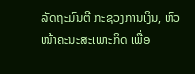ລັດຖະມົນຕີ ກະຊວງການເງິນ, ຫົວໜ້າຄະນະສະເພາະກິດ ເພື່ອ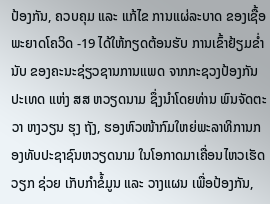ປ້ອງກັນ, ຄວບຄຸມ ແລະ ແກ້ໄຂ ການແຜ່ລະບາດ ຂອງເຊື້ອພະຍາດໂຄວິດ -19 ໄດ້ໃຫ້ກຽດຕ້ອນຮັບ ການເຂົ້າຢ້ຽມຂໍ່ານັບ ຂອງຄະນະຊ່ຽວຊານການແພດ ຈາກກະຊວງປ້ອງກັນປະເທດ ແຫ່ງ ສສ ຫວຽດນາມ ຊຶ່ງນຳໂດຍທ່ານ ພົນຈັດຕະວາ ຫງວຽນ ຮຸງ ຖັງ, ຮອງຫົວໜ້າກົມໃຫຍ່ພະລາທິການກອງທັບປະຊາຊົນຫວຽດນາມ ໃນໂອກາດມາເຄື່ອນໄຫວເຮັດວຽກ ຊ່ວຍ ເກັບກຳຂໍ້ມູນ ແລະ ວາງແຜນ ເພື່ອປ້ອງກັນ,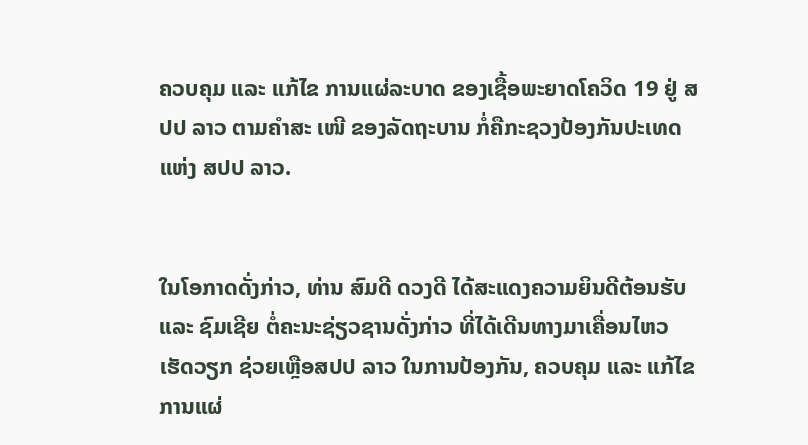ຄວບຄຸມ ແລະ ແກ້ໄຂ ການແຜ່ລະບາດ ຂອງເຊື້ອພະຍາດໂຄວິດ 19 ຢູ່ ສປປ ລາວ ຕາມຄຳສະ ເໜີ ຂອງລັດຖະບານ ກໍ່ຄືກະຊວງປ້ອງກັນປະເທດ ແຫ່ງ ສປປ ລາວ.


ໃນໂອກາດດັ່ງກ່າວ, ທ່ານ ສົມດີ ດວງດີ ໄດ້ສະແດງຄວາມຍິນດີຕ້ອນຮັບ ແລະ ຊົມເຊີຍ ຕໍ່ຄະນະຊ່ຽວຊານດັ່ງກ່າວ ທີ່ໄດ້ເດີນທາງມາເຄື່ອນໄຫວເຮັດວຽກ ຊ່ວຍເຫຼືອສປປ ລາວ ໃນການປ້ອງກັນ, ຄວບຄຸມ ແລະ ແກ້ໄຂ ການແຜ່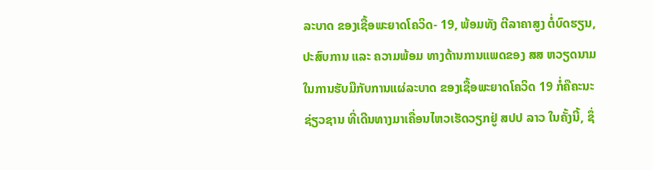ລະບາດ ຂອງເຊື້ອພະຍາດໂຄວິດ- 19, ພ້ອມທັງ ຕີລາຄາສູງ ຕໍ່ບົດຮຽນ, ປະສົບການ ແລະ ຄວາມພ້ອມ ທາງດ້ານການແພດຂອງ ສສ ຫວຽດນາມ ໃນການຮັບມືກັບການແຜ່ລະບາດ ຂອງເຊື້ອພະຍາດໂຄວິດ 19 ກໍ່ຄືຄະນະຊ່ຽວຊານ ທີ່ເດີນທາງມາເຄື່ອນໄຫວເຮັດວຽກຢູ່ ສປປ ລາວ ໃນຄັ້ງນີ້, ຊຶ່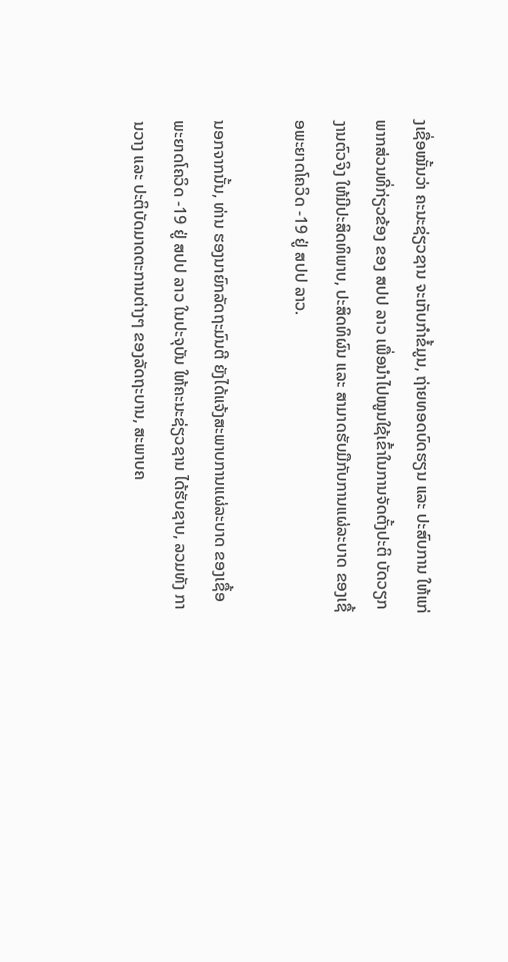ງເຊື່ອໝັ້ນວ່າ ຄະນະຊ່ຽວຊານ ຈະເກັບກຳຂໍ້ມູນ, ຖ່າຍທອດບົດຮຽນ ແລະ ປະສົບການ ໃຫ້ແກ່ພາກສ່ວນທີ່ກ່ຽວຂ້ອງ ຂອງ ສປປ ລາວ ເພື່ອນຳໄປໝູນໃຊ້ເຂົ້າໃນການຈັດຕັ້ງປະຕິ ບັດວຽກງານຕົວຈິງ ໃຫ້ມີປະສິດທິພາບ, ປະສິດທິຜົນ ແລະ ສາມາດຮັບມືກັບການແຜ່ລະບາດ ຂອງເຊື້ອພະຍາດໂຄວິດ -19 ຢູ່ ສປປ ລາວ.

ນອກຈາກນັ້ນ, ທ່ານ ຮອງນາຍົກລັດຖະມົນຕີ ຍັງໄດ້ແຈ້ງສະພາບການແຜ່ລະບາດ ຂອງເຊື້ອພະຍາດໂຄວິດ -19 ຢູ່ ສປປ ລາວ ໃນປະຈຸບັນ ໃຫ້ຄະນະຊ່ຽວຊານ ໄດ້ຮັບຊາບ, ລວມທັງ ການວາງ ແລະ ປະຕິບັດມາດຕະການຕ່າງໆ ຂອງລັດຖະບານ, ສະພາບຄ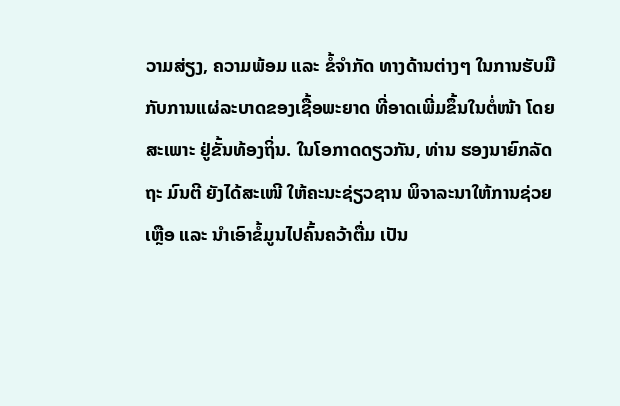ວາມສ່ຽງ, ຄວາມພ້ອມ ແລະ ຂໍ້ຈຳກັດ ທາງດ້ານຕ່າງໆ ໃນການຮັບມືກັບການແຜ່ລະບາດຂອງເຊື້ອພະຍາດ ທີ່ອາດເພີ່ມຂຶ້ນໃນຕໍ່ໜ້າ ໂດຍສະເພາະ ຢູ່ຂັ້ນທ້ອງຖິ່ນ. ໃນໂອກາດດຽວກັນ, ທ່ານ ຮອງນາຍົກລັດຖະ ມົນຕີ ຍັງໄດ້ສະເໜີ ໃຫ້ຄະນະຊ່ຽວຊານ ພິຈາລະນາໃຫ້ການຊ່ວຍເຫຼືອ ແລະ ນຳເອົາຂໍ້ມູນໄປຄົ້ນຄວ້າຕື່ມ ເປັນ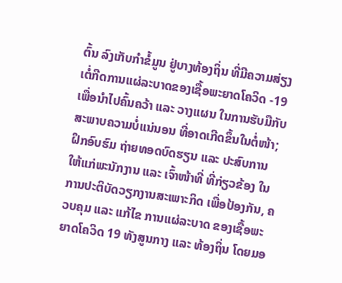ຕົ້ນ ລົງເກັບກຳຂໍ້ມູນ ຢູ່ບາງທ້ອງຖິ່ນ ທີ່ມີຄວາມສ່ຽງ ເຕໍ່ກີດການແຜ່ລະບາດຂອງເຊື້ອພະຍາດໂຄວິດ -19 ເພື່ອນໍາໄປຄົ້ນຄວ້າ ແລະ ວາງແຜນ ໃນການຮັບມືກັບສະພາບຄວາມບໍ່ແນ່ນອນ ທີ່ອາດເກີດຂຶ້ນໃນຕໍ່ໜ້າ; ຝຶກອົບຮົມ ຖ່າຍທອດບົດຮຽນ ແລະ ປະສົບການ ໃຫ້ແກ່ພະນັກງານ ແລະ ເຈົ້າໜ້າທີ່ ທີ່ກ່ຽວຂ້ອງ ໃນການປະຕິບັດວຽກງານສະເພາະກິດ ເພື່ອປ້ອງກັນ, ຄວບຄຸມ ແລະ ແກ້ໄຂ ການແຜ່ລະບາດ ຂອງເຊື້ອພະຍາດໂຄວິດ 19 ທັງສູນກາງ ແລະ ທ້ອງຖິ່ນ ໂດຍມອ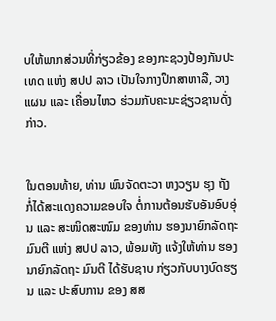ບໃຫ້ພາກສ່ວນທີ່ກ່ຽວຂ້ອງ ຂອງກະຊວງປ້ອງກັນປະເທດ ແຫ່ງ ສປປ ລາວ ເປັນໃຈກາງປຶກສາຫາລື, ວາງແຜນ ແລະ ເຄື່ອນໄຫວ ຮ່ວມກັບຄະນະຊ່ຽວຊານດັ່ງກ່າວ.


ໃນຕອນທ້າຍ, ທ່ານ ພົນຈັດຕະວາ ຫງວຽນ ຮຸງ ຖັງ ກໍ່ໄດ້ສະແດງຄວາມຂອບໃຈ ຕໍ່ການຕ້ອນຮັບອັນອົບອຸ່ນ ແລະ ສະໜິດສະໜົມ ຂອງທ່ານ ຮອງນາຍົກລັດຖະມົນຕີ ແຫ່ງ ສປປ ລາວ, ພ້ອມທັງ ແຈ້ງໃຫ້ທ່ານ ຮອງນາຍົກລັດຖະ ມົນຕີ ໄດ້ຮັບຊາບ ກ່ຽວກັບບາງບົດຮຽນ ແລະ ປະສົບການ ຂອງ ສສ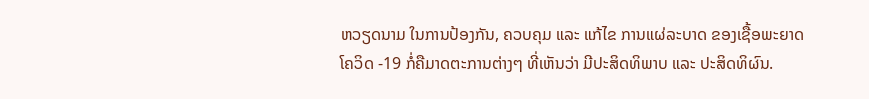ຫວຽດນາມ ໃນການປ້ອງກັນ, ຄວບຄຸມ ແລະ ແກ້ໄຂ ການແຜ່ລະບາດ ຂອງເຊື້ອພະຍາດໂຄວິດ -19 ກໍ່ຄືມາດຕະການຕ່າງໆ ທີ່ເຫັນວ່າ ມີປະສິດທິພາບ ແລະ ປະສິດທິຜົນ.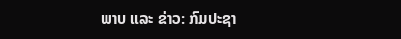ພາບ ແລະ ຂ່າວ: ກົມປະຊາ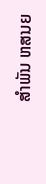ສຳພັນ ຫສນຍ